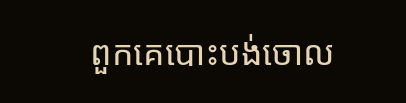ពួកគេបោះបង់ចោល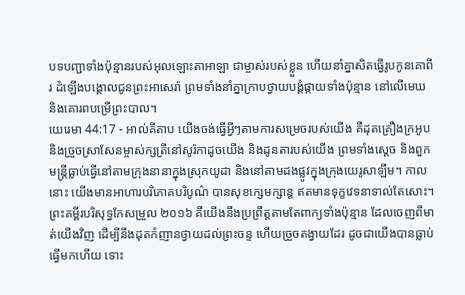បទបញ្ជាទាំងប៉ុន្មានរបស់អុលឡោះតាអាឡា ជាម្ចាស់របស់ខ្លួន ហើយនាំគ្នាសិតធ្វើរូបកូនគោពីរ ដំឡើងបង្គោលជូនព្រះអាសេរ៉ា ព្រមទាំងនាំគ្នាក្រាបថ្វាយបង្គំផ្កាយទាំងប៉ុន្មាន នៅលើមេឃ និងគោរពបម្រើព្រះបាល។
យេរេមា 44:17 - អាល់គីតាប យើងចង់ធ្វើអ្វីៗតាមការសម្រេចរបស់យើង គឺដុតគ្រឿងក្រអូប និងច្រួចស្រាសែនម្ចាស់ក្សត្រីនៅសូរ៉កាដូចយើង និងដូនតារបស់យើង ព្រមទាំងស្ដេច និងពួកមន្ត្រីធ្លាប់ធ្វើនៅតាមក្រុងនានាក្នុងស្រុកយូដា និងនៅតាមដងផ្លូវក្នុងក្រុងយេរូសាឡឹម។ កាលនោះ យើងមានអាហារបរិភោគបរិបូណ៌ បានសុខក្សេមក្សាន្ត ឥតមានទុក្ខវេទនាទាល់តែសោះ។ ព្រះគម្ពីរបរិសុទ្ធកែសម្រួល ២០១៦ គឺយើងនឹងប្រព្រឹត្តតាមតែពាក្យទាំងប៉ុន្មាន ដែលចេញពីមាត់យើងវិញ ដើម្បីនឹងដុតកំញានថ្វាយដល់ព្រះចន្ទ ហើយច្រួចតង្វាយដែរ ដូចជាយើងបានធ្លាប់ធ្វើមកហើយ ទោះ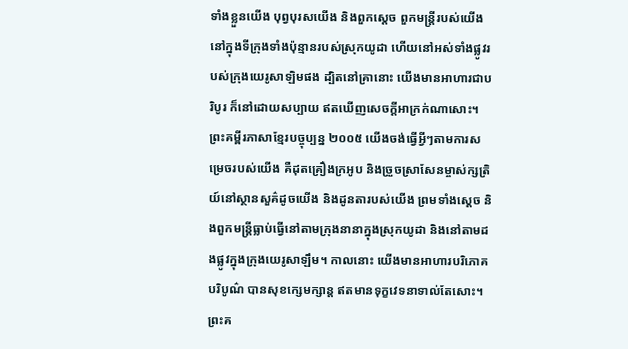ទាំងខ្លួនយើង បុព្វបុរសយើង និងពួកស្តេច ពួកមន្ត្រីរបស់យើងនៅក្នុងទីក្រុងទាំងប៉ុន្មានរបស់ស្រុកយូដា ហើយនៅអស់ទាំងផ្លូវរបស់ក្រុងយេរូសាឡិមផង ដ្បិតនៅគ្រានោះ យើងមានអាហារជាបរិបូរ ក៏នៅដោយសប្បាយ ឥតឃើញសេចក្ដីអាក្រក់ណាសោះ។ ព្រះគម្ពីរភាសាខ្មែរបច្ចុប្បន្ន ២០០៥ យើងចង់ធ្វើអ្វីៗតាមការសម្រេចរបស់យើង គឺដុតគ្រឿងក្រអូប និងច្រួចស្រាសែនម្ចាស់ក្សត្រិយ៍នៅស្ថានសួគ៌ដូចយើង និងដូនតារបស់យើង ព្រមទាំងស្ដេច និងពួកមន្ត្រីធ្លាប់ធ្វើនៅតាមក្រុងនានាក្នុងស្រុកយូដា និងនៅតាមដងផ្លូវក្នុងក្រុងយេរូសាឡឹម។ កាលនោះ យើងមានអាហារបរិភោគបរិបូណ៌ បានសុខក្សេមក្សាន្ត ឥតមានទុក្ខវេទនាទាល់តែសោះ។ ព្រះគ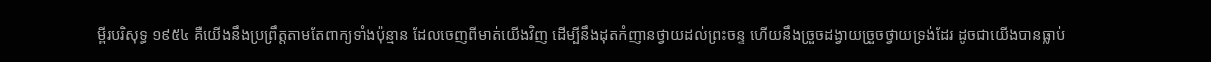ម្ពីរបរិសុទ្ធ ១៩៥៤ គឺយើងនឹងប្រព្រឹត្តតាមតែពាក្យទាំងប៉ុន្មាន ដែលចេញពីមាត់យើងវិញ ដើម្បីនឹងដុតកំញានថ្វាយដល់ព្រះចន្ទ ហើយនឹងច្រួចដង្វាយច្រួចថ្វាយទ្រង់ដែរ ដូចជាយើងបានធ្លាប់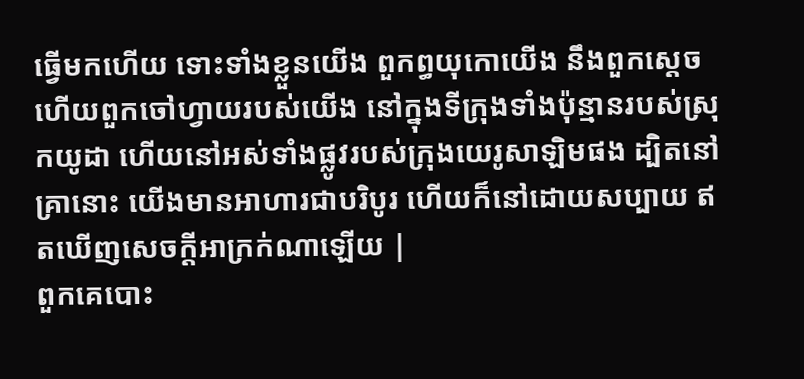ធ្វើមកហើយ ទោះទាំងខ្លួនយើង ពួកព្ធយុកោយើង នឹងពួកស្តេច ហើយពួកចៅហ្វាយរបស់យើង នៅក្នុងទីក្រុងទាំងប៉ុន្មានរបស់ស្រុកយូដា ហើយនៅអស់ទាំងផ្លូវរបស់ក្រុងយេរូសាឡិមផង ដ្បិតនៅគ្រានោះ យើងមានអាហារជាបរិបូរ ហើយក៏នៅដោយសប្បាយ ឥតឃើញសេចក្ដីអាក្រក់ណាឡើយ |
ពួកគេបោះ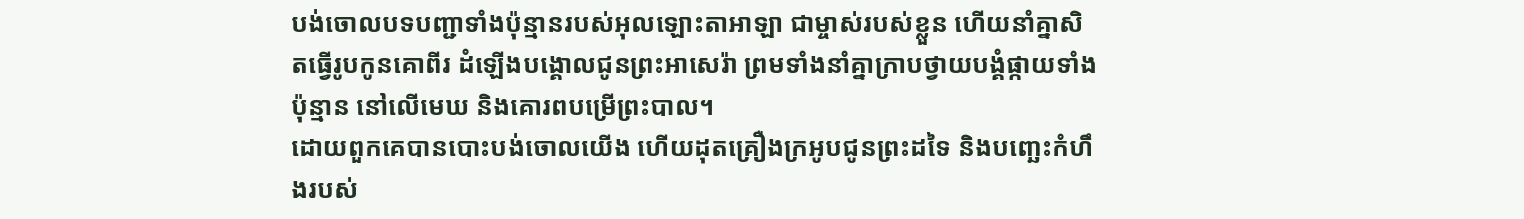បង់ចោលបទបញ្ជាទាំងប៉ុន្មានរបស់អុលឡោះតាអាឡា ជាម្ចាស់របស់ខ្លួន ហើយនាំគ្នាសិតធ្វើរូបកូនគោពីរ ដំឡើងបង្គោលជូនព្រះអាសេរ៉ា ព្រមទាំងនាំគ្នាក្រាបថ្វាយបង្គំផ្កាយទាំងប៉ុន្មាន នៅលើមេឃ និងគោរពបម្រើព្រះបាល។
ដោយពួកគេបានបោះបង់ចោលយើង ហើយដុតគ្រឿងក្រអូបជូនព្រះដទៃ និងបញ្ឆេះកំហឹងរបស់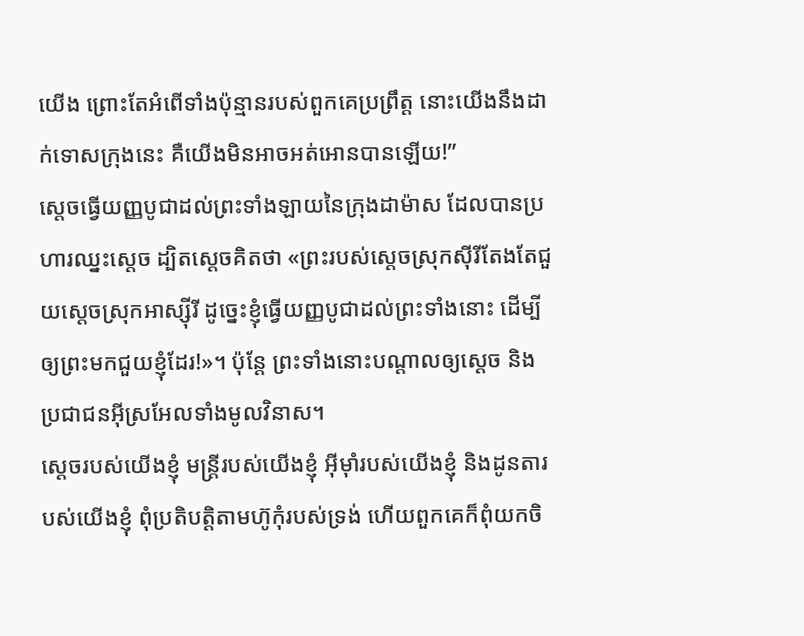យើង ព្រោះតែអំពើទាំងប៉ុន្មានរបស់ពួកគេប្រព្រឹត្ត នោះយើងនឹងដាក់ទោសក្រុងនេះ គឺយើងមិនអាចអត់អោនបានឡើយ!”
ស្តេចធ្វើយញ្ញបូជាដល់ព្រះទាំងឡាយនៃក្រុងដាម៉ាស ដែលបានប្រហារឈ្នះស្តេច ដ្បិតស្តេចគិតថា «ព្រះរបស់ស្តេចស្រុកស៊ីរីតែងតែជួយស្តេចស្រុកអាស្ស៊ីរី ដូច្នេះខ្ញុំធ្វើយញ្ញបូជាដល់ព្រះទាំងនោះ ដើម្បីឲ្យព្រះមកជួយខ្ញុំដែរ!»។ ប៉ុន្តែ ព្រះទាំងនោះបណ្តាលឲ្យស្តេច និងប្រជាជនអ៊ីស្រអែលទាំងមូលវិនាស។
ស្ដេចរបស់យើងខ្ញុំ មន្ត្រីរបស់យើងខ្ញុំ អ៊ីមុាំរបស់យើងខ្ញុំ និងដូនតារបស់យើងខ្ញុំ ពុំប្រតិបត្តិតាមហ៊ូកុំរបស់ទ្រង់ ហើយពួកគេក៏ពុំយកចិ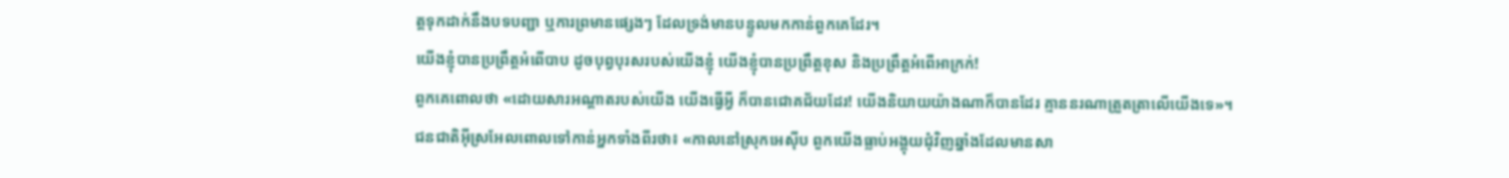ត្តទុកដាក់នឹងបទបញ្ជា ឬការព្រមានផ្សេងៗ ដែលទ្រង់មានបន្ទូលមកកាន់ពួកគេដែរ។
យើងខ្ញុំបានប្រព្រឹត្តអំពើបាប ដូចបុព្វបុរសរបស់យើងខ្ញុំ យើងខ្ញុំបានប្រព្រឹត្តខុស និងប្រព្រឹត្តអំពើអាក្រក់!
ពួកគេពោលថា «ដោយសារអណ្ដាតរបស់យើង យើងធ្វើអ្វី ក៏បានជោគជ័យដែរ! យើងនិយាយយ៉ាងណាក៏បានដែរ គ្មាននរណាត្រួតត្រាលើយើងទេ»។
ជនជាតិអ៊ីស្រអែលពោលទៅកាន់អ្នកទាំងពីរថា៖ «កាលនៅស្រុកអេស៊ីប ពួកយើងធ្លាប់អង្គុយជុំវិញឆ្នាំងដែលមានសា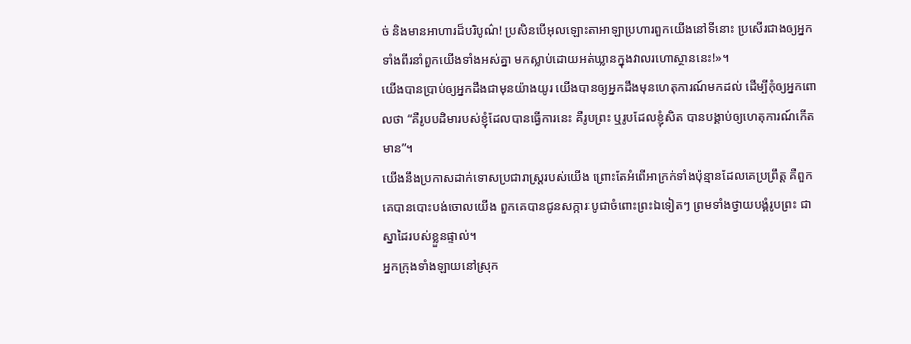ច់ និងមានអាហារដ៏បរិបូណ៌! ប្រសិនបើអុលឡោះតាអាឡាប្រហារពួកយើងនៅទីនោះ ប្រសើរជាងឲ្យអ្នកទាំងពីរនាំពួកយើងទាំងអស់គ្នា មកស្លាប់ដោយអត់ឃ្លានក្នុងវាលរហោស្ថាននេះ!»។
យើងបានប្រាប់ឲ្យអ្នកដឹងជាមុនយ៉ាងយូរ យើងបានឲ្យអ្នកដឹងមុនហេតុការណ៍មកដល់ ដើម្បីកុំឲ្យអ្នកពោលថា “គឺរូបបដិមារបស់ខ្ញុំដែលបានធ្វើការនេះ គឺរូបព្រះ ឬរូបដែលខ្ញុំសិត បានបង្គាប់ឲ្យហេតុការណ៍កើតមាន”។
យើងនឹងប្រកាសដាក់ទោសប្រជារាស្ត្ររបស់យើង ព្រោះតែអំពើអាក្រក់ទាំងប៉ុន្មានដែលគេប្រព្រឹត្ត គឺពួកគេបានបោះបង់ចោលយើង ពួកគេបានជូនសក្ការៈបូជាចំពោះព្រះឯទៀតៗ ព្រមទាំងថ្វាយបង្គំរូបព្រះ ជាស្នាដៃរបស់ខ្លួនផ្ទាល់។
អ្នកក្រុងទាំងឡាយនៅស្រុក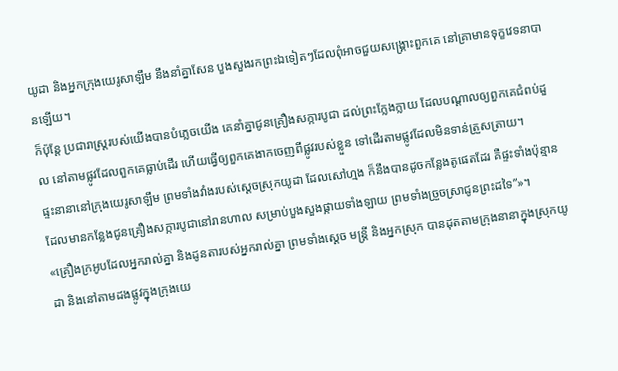យូដា និងអ្នកក្រុងយេរូសាឡឹម នឹងនាំគ្នាសែន បួងសួងរកព្រះឯទៀតៗដែលពុំអាចជួយសង្គ្រោះពួកគេ នៅគ្រាមានទុក្ខវេទនាបានឡើយ។
ក៏ប៉ុន្តែ ប្រជារាស្ត្ររបស់យើងបានបំភ្លេចយើង គេនាំគ្នាជូនគ្រឿងសក្ការបូជា ដល់ព្រះក្លែងក្លាយ ដែលបណ្ដាលឲ្យពួកគេជំពប់ដួល នៅតាមផ្លូវដែលពួកគេធ្លាប់ដើរ ហើយធ្វើឲ្យពួកគេងាកចេញពីផ្លូវរបស់ខ្លួន ទៅដើរតាមផ្លូវដែលមិនទាន់ត្រួសត្រាយ។
ផ្ទះនានានៅក្រុងយេរូសាឡឹម ព្រមទាំងវាំងរបស់ស្តេចស្រុកយូដា ដែលសៅហ្មង ក៏នឹងបានដូចកន្លែងតូផេតដែរ គឺផ្ទះទាំងប៉ុន្មានដែលមានកន្លែងជូនគ្រឿងសក្ការបូជានៅរានហាល សម្រាប់បួងសួងផ្កាយទាំងឡាយ ព្រមទាំងច្រួចស្រាជូនព្រះដទៃ”»។
«គ្រឿងក្រអូបដែលអ្នករាល់គ្នា និងដូនតារបស់អ្នករាល់គ្នា ព្រមទាំងស្ដេច មន្ត្រី និងអ្នកស្រុក បានដុតតាមក្រុងនានាក្នុងស្រុកយូដា និងនៅតាមដងផ្លូវក្នុងក្រុងយេ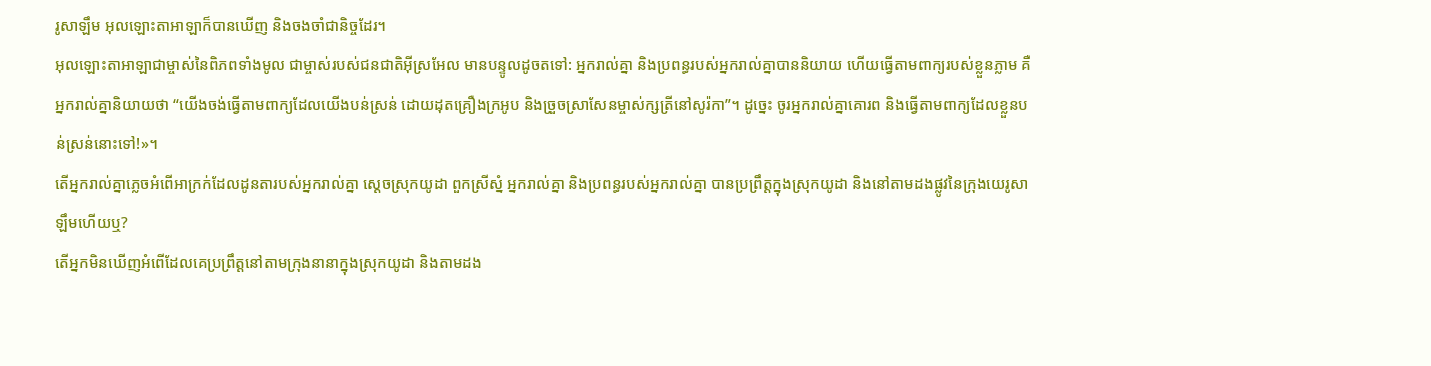រូសាឡឹម អុលឡោះតាអាឡាក៏បានឃើញ និងចងចាំជានិច្ចដែរ។
អុលឡោះតាអាឡាជាម្ចាស់នៃពិភពទាំងមូល ជាម្ចាស់របស់ជនជាតិអ៊ីស្រអែល មានបន្ទូលដូចតទៅ: អ្នករាល់គ្នា និងប្រពន្ធរបស់អ្នករាល់គ្នាបាននិយាយ ហើយធ្វើតាមពាក្យរបស់ខ្លួនភ្លាម គឺអ្នករាល់គ្នានិយាយថា “យើងចង់ធ្វើតាមពាក្យដែលយើងបន់ស្រន់ ដោយដុតគ្រឿងក្រអូប និងច្រួចស្រាសែនម្ចាស់ក្សត្រីនៅសូរ៉កា”។ ដូច្នេះ ចូរអ្នករាល់គ្នាគោរព និងធ្វើតាមពាក្យដែលខ្លួនបន់ស្រន់នោះទៅ!»។
តើអ្នករាល់គ្នាភ្លេចអំពើអាក្រក់ដែលដូនតារបស់អ្នករាល់គ្នា ស្ដេចស្រុកយូដា ពួកស្រីស្នំ អ្នករាល់គ្នា និងប្រពន្ធរបស់អ្នករាល់គ្នា បានប្រព្រឹត្តក្នុងស្រុកយូដា និងនៅតាមដងផ្លូវនៃក្រុងយេរូសាឡឹមហើយឬ?
តើអ្នកមិនឃើញអំពើដែលគេប្រព្រឹត្តនៅតាមក្រុងនានាក្នុងស្រុកយូដា និងតាមដង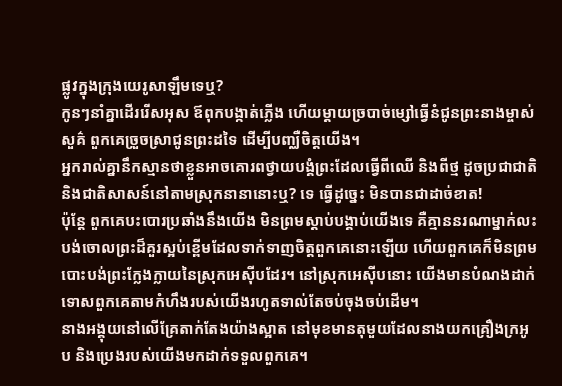ផ្លូវក្នុងក្រុងយេរូសាឡឹមទេឬ?
កូនៗនាំគ្នាដើររើសអុស ឪពុកបង្កាត់ភ្លើង ហើយម្ដាយច្របាច់ម្សៅធ្វើនំជូនព្រះនាងម្ចាស់សួគ៌ ពួកគេច្រួចស្រាជូនព្រះដទៃ ដើម្បីបញ្ឈឺចិត្តយើង។
អ្នករាល់គ្នានឹកស្មានថាខ្លួនអាចគោរពថ្វាយបង្គំព្រះដែលធ្វើពីឈើ និងពីថ្ម ដូចប្រជាជាតិ និងជាតិសាសន៍នៅតាមស្រុកនានានោះឬ? ទេ ធ្វើដូច្នេះ មិនបានជាដាច់ខាត!
ប៉ុន្តែ ពួកគេបះបោរប្រឆាំងនឹងយើង មិនព្រមស្ដាប់បង្គាប់យើងទេ គឺគ្មាននរណាម្នាក់លះបង់ចោលព្រះដ៏គួរស្អប់ខ្ពើមដែលទាក់ទាញចិត្តពួកគេនោះឡើយ ហើយពួកគេក៏មិនព្រមបោះបង់ព្រះក្លែងក្លាយនៃស្រុកអេស៊ីបដែរ។ នៅស្រុកអេស៊ីបនោះ យើងមានបំណងដាក់ទោសពួកគេតាមកំហឹងរបស់យើងរហូតទាល់តែចប់ចុងចប់ដើម។
នាងអង្គុយនៅលើគ្រែតាក់តែងយ៉ាងស្អាត នៅមុខមានតុមួយដែលនាងយកគ្រឿងក្រអូប និងប្រេងរបស់យើងមកដាក់ទទួលពួកគេ។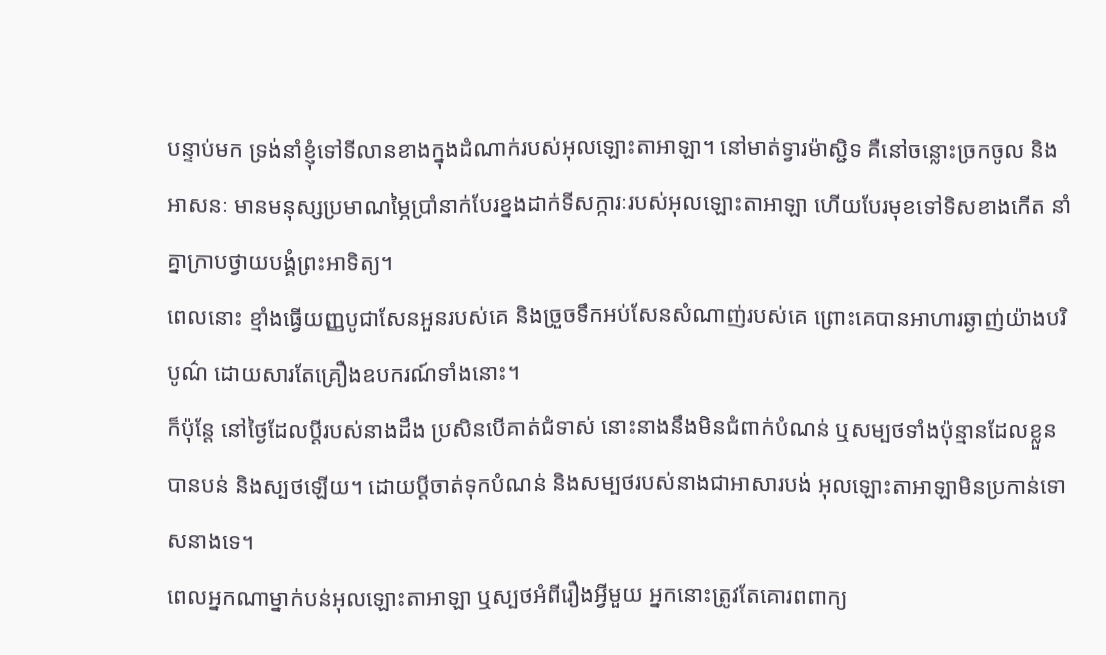បន្ទាប់មក ទ្រង់នាំខ្ញុំទៅទីលានខាងក្នុងដំណាក់របស់អុលឡោះតាអាឡា។ នៅមាត់ទ្វារម៉ាស្ជិទ គឺនៅចន្លោះច្រកចូល និងអាសនៈ មានមនុស្សប្រមាណម្ភៃប្រាំនាក់បែរខ្នងដាក់ទីសក្ការៈរបស់អុលឡោះតាអាឡា ហើយបែរមុខទៅទិសខាងកើត នាំគ្នាក្រាបថ្វាយបង្គំព្រះអាទិត្យ។
ពេលនោះ ខ្មាំងធ្វើយញ្ញបូជាសែនអួនរបស់គេ និងច្រួចទឹកអប់សែនសំណាញ់របស់គេ ព្រោះគេបានអាហារឆ្ងាញ់យ៉ាងបរិបូណ៌ ដោយសារតែគ្រឿងឧបករណ៍ទាំងនោះ។
ក៏ប៉ុន្តែ នៅថ្ងៃដែលប្ដីរបស់នាងដឹង ប្រសិនបើគាត់ជំទាស់ នោះនាងនឹងមិនជំពាក់បំណន់ ឬសម្បថទាំងប៉ុន្មានដែលខ្លួនបានបន់ និងស្បថឡើយ។ ដោយប្ដីចាត់ទុកបំណន់ និងសម្បថរបស់នាងជាអាសារបង់ អុលឡោះតាអាឡាមិនប្រកាន់ទោសនាងទេ។
ពេលអ្នកណាម្នាក់បន់អុលឡោះតាអាឡា ឬស្បថអំពីរឿងអ្វីមួយ អ្នកនោះត្រូវតែគោរពពាក្យ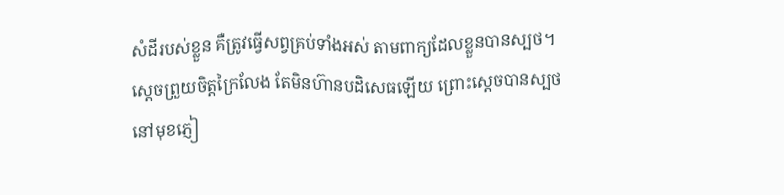សំដីរបស់ខ្លួន គឺត្រូវធ្វើសព្វគ្រប់ទាំងអស់ តាមពាក្យដែលខ្លួនបានស្បថ។
ស្ដេចព្រួយចិត្តក្រៃលែង តែមិនហ៊ានបដិសេធឡើយ ព្រោះស្តេចបានស្បថនៅមុខភ្ញៀ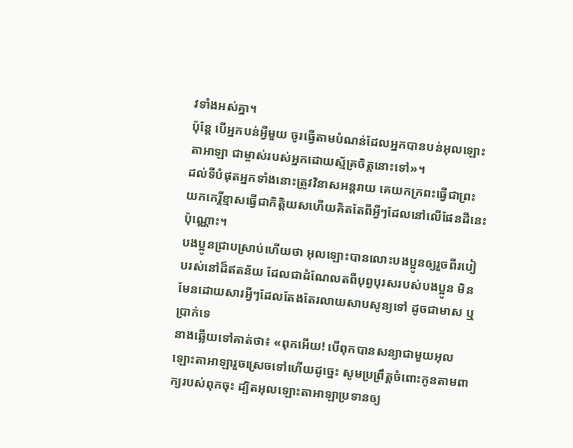វទាំងអស់គ្នា។
ប៉ុន្តែ បើអ្នកបន់អ្វីមួយ ចូរធ្វើតាមបំណន់ដែលអ្នកបានបន់អុលឡោះតាអាឡា ជាម្ចាស់របស់អ្នកដោយស្ម័គ្រចិត្តនោះទៅ»។
ដល់ទីបំផុតអ្នកទាំងនោះត្រូវវិនាសអន្ដរាយ គេយកក្រពះធ្វើជាព្រះ យកកេរ្ដិ៍ខ្មាសធ្វើជាកិត្ដិយសហើយគិតតែពីអ្វីៗដែលនៅលើផែនដីនេះប៉ុណ្ណោះ។
បងប្អូនជ្រាបស្រាប់ហើយថា អុលឡោះបានលោះបងប្អូនឲ្យរួចពីរបៀបរស់នៅដ៏ឥតន័យ ដែលជាដំណែលតពីបុព្វបុរសរបស់បងប្អូន មិនមែនដោយសារអ្វីៗដែលតែងតែរលាយសាបសូន្យទៅ ដូចជាមាស ឬប្រាក់ទេ
នាងឆ្លើយទៅគាត់ថា៖ «ពុកអើយ! បើពុកបានសន្យាជាមួយអុលឡោះតាអាឡារួចស្រេចទៅហើយដូច្នេះ សូមប្រព្រឹត្តចំពោះកូនតាមពាក្យរបស់ពុកចុះ ដ្បិតអុលឡោះតាអាឡាប្រទានឲ្យ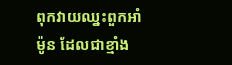ពុកវាយឈ្នះពួកអាំម៉ូន ដែលជាខ្មាំង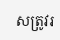សត្រូវរ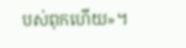បស់ពុកហើយ»។